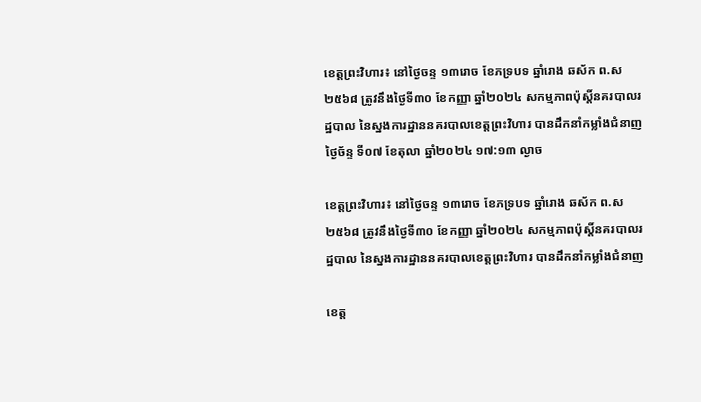ខេត្តព្រះវិហារ៖ នៅថ្ងៃចន្ទ ១៣រោច ខែភទ្របទ ឆ្នាំរោង ឆស័ក ព.ស ២៥៦៨ ត្រូវនឹងថ្ងៃទី៣០ ខែកញ្ញា ឆ្នាំ២០២៤ សកម្មភាពប៉ុស្តិ៍នគរបាលរដ្ឋបាល នៃស្នងការដ្ឋាននគរបាលខេត្តព្រះវិហារ បានដឹកនាំកម្លាំងជំនាញ
ថ្ងៃច័ន្ទ ទី០៧ ខែតុលា ឆ្នាំ២០២៤ ១៧:១៣ ល្ងាច

ខេត្តព្រះវិហារ៖ នៅថ្ងៃចន្ទ ១៣រោច ខែភទ្របទ ឆ្នាំរោង ឆស័ក ព.ស ២៥៦៨ ត្រូវនឹងថ្ងៃទី៣០ ខែកញ្ញា ឆ្នាំ២០២៤ សកម្មភាពប៉ុស្តិ៍នគរបាលរដ្ឋបាល នៃស្នងការដ្ឋាននគរបាលខេត្តព្រះវិហារ បានដឹកនាំកម្លាំងជំនាញ

ខេត្ត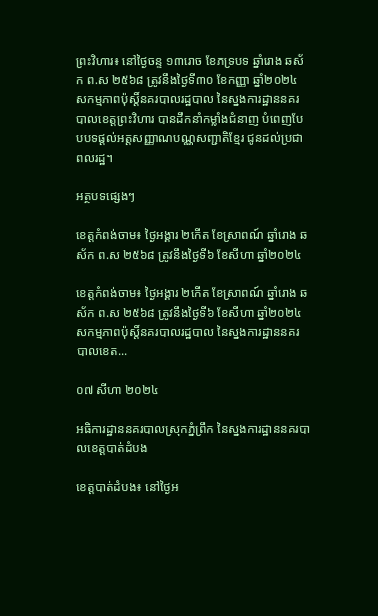ព្រះវិហារ៖ នៅថ្ងៃចន្ទ ១៣រោច ខែភទ្របទ ឆ្នាំរោង ឆស័ក ព.ស ២៥៦៨ ត្រូវនឹងថ្ងៃទី៣០ ខែកញ្ញា ឆ្នាំ២០២៤ សកម្មភាពប៉ុស្តិ៍នគរបាលរដ្ឋបាល នៃស្នងការដ្ឋាននគរបាលខេត្តព្រះវិហារ បានដឹកនាំកម្លាំងជំនាញ បំពេញបែបបទផ្ដល់អត្តសញ្ញាណបណ្ណសញ្ជាតិខ្មែរ ជូនដល់ប្រជាពលរដ្ឋ។

អត្ថបទផ្សេងៗ

ខេត្តកំពង់ចាម៖ ថ្ងៃអង្គារ ២កើត ខែស្រាពណ៍ ឆ្នាំរោង ឆស័ក ព.ស ២៥៦៨ ត្រូវនឹងថ្ងៃទី៦ ខែសីហា ឆ្នាំ២០២៤

ខេត្តកំពង់ចាម៖ ថ្ងៃអង្គារ ២កើត ខែស្រាពណ៍ ឆ្នាំរោង ឆស័ក ព.ស ២៥៦៨ ត្រូវនឹងថ្ងៃទី៦ ខែសីហា ឆ្នាំ២០២៤ សកម្មភាពប៉ុស្តិ៍នគរបាលរដ្ឋបាល នៃស្នងការដ្ឋាននគរបាលខេត...

០៧ សីហា ២០២៤

អធិការដ្ឋាននគរបាលស្រុកភ្នំព្រឹក នៃស្នងការដ្ឋាននគរបាលខេត្តបាត់ដំបង

ខេត្តបាត់ដំបង៖ នៅថ្ងៃអ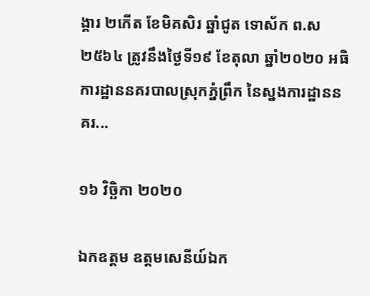ង្គារ ២កើត ខែមិគសិរ ឆ្នាំជូត ទោស័ក ព.ស ២៥៦៤ ត្រូវនឹងថ្ងៃទី១៩ ខែតុលា ឆ្នាំ២០២០ អធិការដ្ឋាននគរបាលស្រុកភ្នំព្រឹក នៃស្នងការដ្ឋាននគរ...

១៦ វិច្ឆិកា ២០២០

ឯកឧត្តម ឧត្តមសេនីយ៍ឯក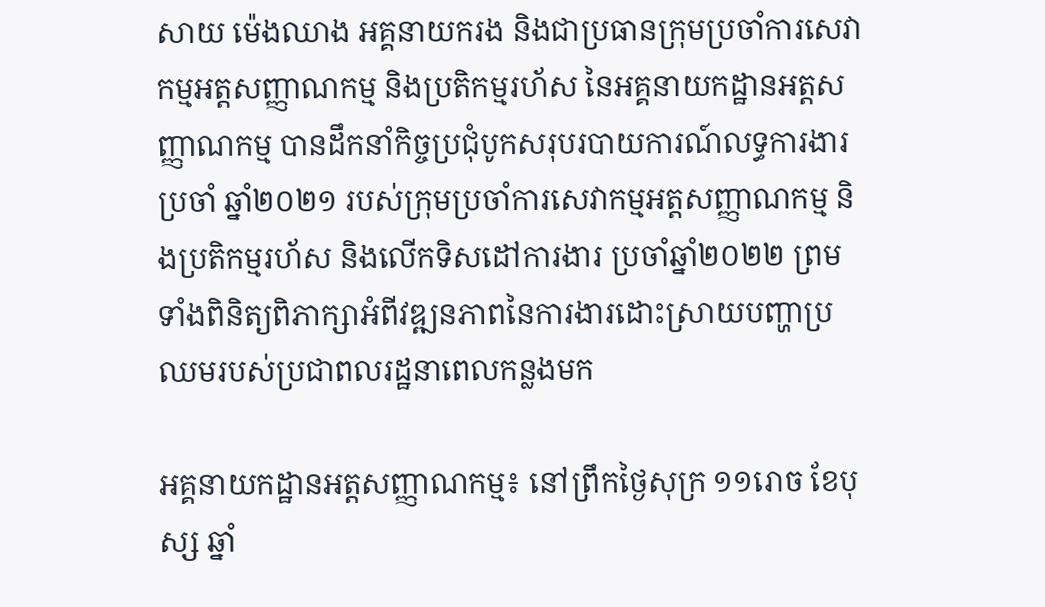សាយ ម៉េងឈាង អគ្គនាយករង និងជាប្រធានក្រុមប្រចាំការសេវាកម្មអត្តសញ្ញាណកម្ម និងប្រតិកម្មរហ័ស នៃអគ្គនាយកដ្ឋានអត្តសញ្ញាណកម្ម បានដឹកនាំកិច្ចប្រជុំបូកសរុបរបាយការណ៍លទ្ធការងារប្រចាំ ឆ្នាំ២០២១ របស់ក្រុមប្រចាំការសេវាកម្មអត្តសញ្ញាណកម្ម និងប្រតិកម្មរហ័ស និងលើកទិសដៅការងារ ប្រចាំឆ្នាំ២០២២ ព្រមទាំងពិនិត្យពិភាក្សាអំពីវឌ្ឍនភាពនៃការងារដោះស្រាយបញ្ហាប្រឈមរបស់ប្រជាពលរដ្ឋនាពេលកន្លងមក

អគ្គនាយកដ្ឋានអត្តសញ្ញាណកម្ម៖ នៅព្រឹកថ្ងៃសុក្រ ១១រោច ខែបុស្ស ឆ្នាំ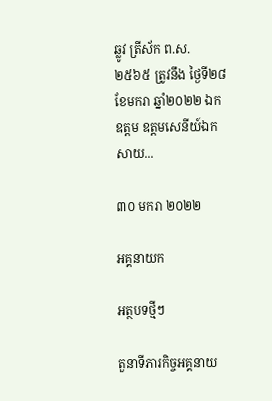ឆ្លូវ ត្រីស័ក ព.ស. ២៥៦៥ ត្រូវនឹង ថ្ងៃទី២៨ ខែមករា ឆ្នាំ២០២២ ឯកឧត្តម ឧត្តមសេនីយ៍ឯក សាយ...

៣០ មករា ២០២២

អគ្គនាយក

អត្ថបទថ្មីៗ

តួនាទីភារកិច្ចអគ្គនាយ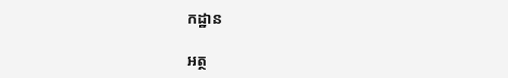កដ្ឋាន

អត្ថ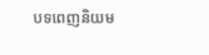បទពេញនិយម